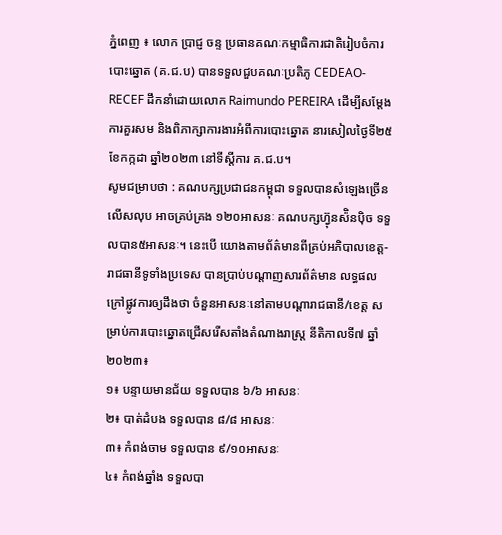ភ្នំពេញ ៖ លោក ប្រាជ្ញ ចន្ទ ប្រធានគណៈកម្មាធិការជាតិរៀបចំការបោះឆ្នោត (គ.ជ.ប) បានទទួលជួបគណៈប្រតិភូ CEDEAO-RECEF ដឹកនាំដោយលោក Raimundo PEREIRA ដើម្បីសម្តែងការគួរសម និងពិភាក្សាការងារអំពីការបោះឆ្នោត នារសៀលថ្ងៃទី២៥ ខែកក្កដា ឆ្នាំ២០២៣ នៅទីស្តីការ គ.ជ.ប។
សូមជម្រាបថា : គណបក្សប្រជាជនកម្ពុជា ទទួលបានសំឡេងច្រើនលើសលុប អាចគ្រប់គ្រង ១២០អាសនៈ គណបក្សហ៊្វុនស៉ិនប៉ិច ទទួលបាន៥អាសនៈ។ នេះបើ យោងតាមព័ត៌មានពីគ្រប់អភិបាលខេត្ត-រាជធានីទូទាំងប្រទេស បានប្រាប់បណ្តាញសារព័ត៌មាន លទ្ធផលក្រៅផ្លូវការឲ្យដឹងថា ចំនួនអាសនៈនៅតាមបណ្ដារាជធានី/ខេត្ត សម្រាប់ការបោះឆ្នោតជ្រើសរើសតាំងតំណាងរាស្ត្រ នីតិកាលទី៧ ឆ្នាំ២០២៣៖
១៖ បន្ទាយមានជ័យ ទទួលបាន ៦/៦ អាសនៈ
២៖ បាត់ដំបង ទទួលបាន ៨/៨ អាសនៈ
៣៖ កំពង់ចាម ទទួលបាន ៩/១០អាសនៈ
៤៖ កំពង់ឆ្នាំង ទទួលបា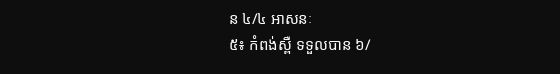ន ៤/៤ អាសនៈ
៥៖ កំពង់ស្ពឺ ទទួលបាន ៦/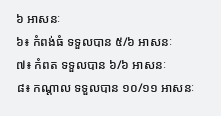៦ អាសនៈ
៦៖ កំពង់ធំ ទទួលបាន ៥/៦ អាសនៈ
៧៖ កំពត ទទួលបាន ៦/៦ អាសនៈ
៨៖ កណ្ដាល ទទួលបាន ១០/១១ អាសនៈ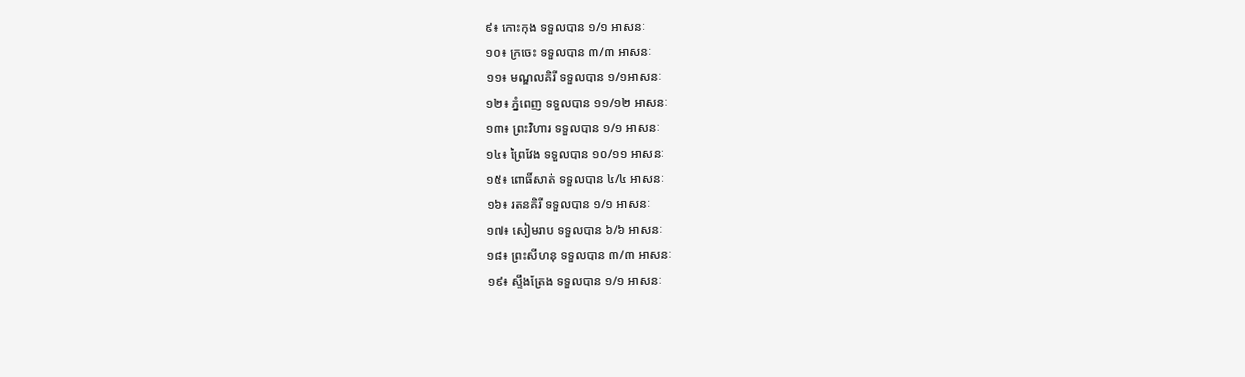៩៖ កោះកុង ទទួលបាន ១/១ អាសនៈ
១០៖ ក្រចេះ ទទួលបាន ៣/៣ អាសនៈ
១១៖ មណ្ឌលគិរី ទទួលបាន ១/១អាសនៈ
១២៖ ភ្នំពេញ ទទួលបាន ១១/១២ អាសនៈ
១៣៖ ព្រះវិហារ ទទួលបាន ១/១ អាសនៈ
១៤៖ ព្រៃវែង ទទួលបាន ១០/១១ អាសនៈ
១៥៖ ពោធិ៍សាត់ ទទួលបាន ៤/៤ អាសនៈ
១៦៖ រតនគិរី ទទួលបាន ១/១ អាសនៈ
១៧៖ សៀមរាប ទទួលបាន ៦/៦ អាសនៈ
១៨៖ ព្រះសីហនុ ទទួលបាន ៣/៣ អាសនៈ
១៩៖ ស្ទឹងត្រែង ទទួលបាន ១/១ អាសនៈ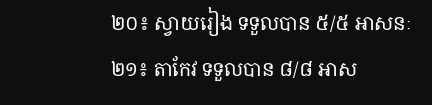២០៖ ស្វាយរៀង ទទួលបាន ៥/៥ អាសនៈ
២១៖ តាកែវ ទទួលបាន ៨/៨ អាស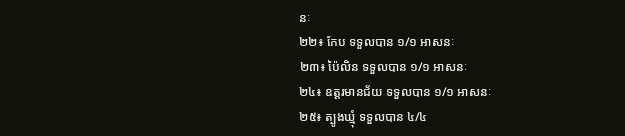នៈ
២២៖ កែប ទទួលបាន ១/១ អាសនៈ
២៣៖ ប៉ៃលិន ទទួលបាន ១/១ អាសនៈ
២៤៖ ឧត្តរមានជ័យ ទទួលបាន ១/១ អាសនៈ
២៥៖ ត្បូងឃ្មុំ ទទួលបាន ៤/៤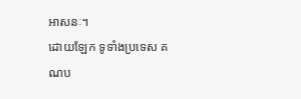អាសនៈ។
ដោយឡែក ទូទាំងប្រទេស គណប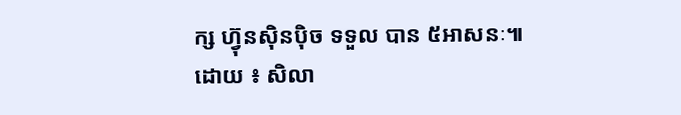ក្ស ហ៊្វុនស៊ិនប៉ិច ទទួល បាន ៥អាសនៈ៕
ដោយ ៖ សិលា